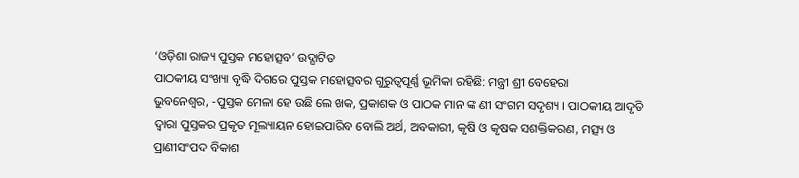‘ଓଡ଼ିଶା ରାଜ୍ୟ ପୁସ୍ତକ ମହୋତ୍ସବ’ ଉଦ୍ଘାଟିତ
ପାଠକୀୟ ସଂଖ୍ୟା ବୃଦ୍ଧି ଦିଗରେ ପୁସ୍ତକ ମହୋତ୍ସବର ଗୁରୁତ୍ୱପୂର୍ଣ୍ଣ ଭୂମିକା ରହିଛି: ମନ୍ତ୍ରୀ ଶ୍ରୀ ବେହେରା
ଭୁବନେଶ୍ୱର, -ପୁସ୍ତକ ମେଳା ହେ ଉଛି ଲେ ଖକ, ପ୍ରକାଶକ ଓ ପାଠକ ମାନ ଙ୍କ ଣୀ ସଂଗମ ସଦୃଶ୍ୟ । ପାଠକୀୟ ଆଦୃତି
ଦ୍ୱାରା ପୁସ୍ତକର ପ୍ରକୃତ ମୂଲ୍ୟାୟନ ହୋଇପାରିବ ବୋଲି ଅର୍ଥ, ଅବକାରୀ, କୃଷି ଓ କୃଷକ ସଶକ୍ତିକରଣ, ମତ୍ସ୍ୟ ଓ
ପ୍ରାଣୀସଂପଦ ବିକାଶ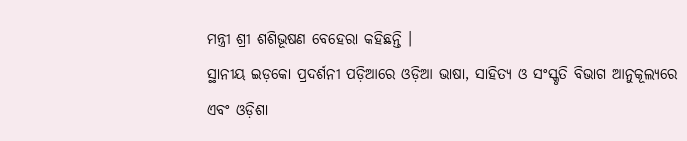ମନ୍ତ୍ରୀ ଶ୍ରୀ ଶଶିଭୂଷଣ ବେହେରା କହିଛନ୍ତି ।
ସ୍ଥାନୀୟ ଇଡ଼କୋ ପ୍ରଦର୍ଶନୀ ପଡ଼ିଆରେ ଓଡ଼ିଆ ଭାଷା, ସାହିତ୍ୟ ଓ ସଂସ୍କୃତି ବିଭାଗ ଆନୁକୂଲ୍ୟରେ
ଏବଂ ଓଡ଼ିଶା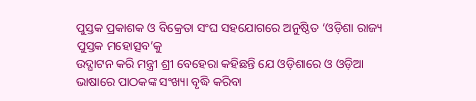ପୁସ୍ତକ ପ୍ରକାଶକ ଓ ବିକ୍ରେତା ସଂଘ ସହଯୋଗରେ ଅନୁଷ୍ଠିତ ‘ଓଡ଼ିଶା ରାଜ୍ୟ ପୁସ୍ତକ ମହୋତ୍ସବ’କୁ
ଉଦ୍ଘାଟନ କରି ମନ୍ତ୍ରୀ ଶ୍ରୀ ବେହେରା କହିଛନ୍ତି ଯେ ଓଡ଼ିଶାରେ ଓ ଓଡ଼ିଆ ଭାଷାରେ ପାଠକଙ୍କ ସଂଖ୍ୟା ବୃଦ୍ଧି କରିବା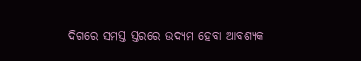ଦିଗରେ ସମସ୍ତ ସ୍ତରରେ ଉଦ୍ୟମ ହେବା ଆବଶ୍ୟକ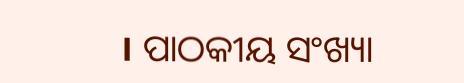। ପାଠକୀୟ ସଂଖ୍ୟା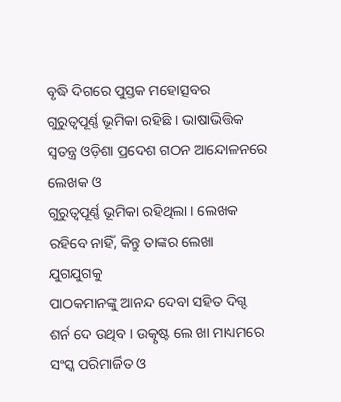ବୃଦ୍ଧି ଦିଗରେ ପୁସ୍ତକ ମହୋତ୍ସବର
ଗୁରୁତ୍ୱପୂର୍ଣ୍ଣ ଭୂମିକା ରହିଛି । ଭାଷାଭିତ୍ତିକ ସ୍ୱତନ୍ତ୍ର ଓଡ଼ିଶା ପ୍ରଦେଶ ଗଠନ ଆନ୍ଦୋଳନରେ ଲେଖକ ଓ
ଗୁରୁତ୍ୱପୂର୍ଣ୍ଣ ଭୂମିକା ରହିଥିଲା । ଲେଖକ ରହିବେ ନାହିଁ, କିନ୍ତୁ ତାଙ୍କର ଲେଖା ଯୁଗଯୁଗକୁ
ପାଠକମାନଙ୍କୁ ଆନନ୍ଦ ଦେବା ସହିତ ଦିଗ୍ଦ ଶର୍ନ ଦେ ଉଥିବ । ଉତ୍କୃଷ୍ଟ ଲେ ଖା ମାଧ୍ୟମରେ ସଂସ୍କ ପରିମାର୍ଜିତ ଓ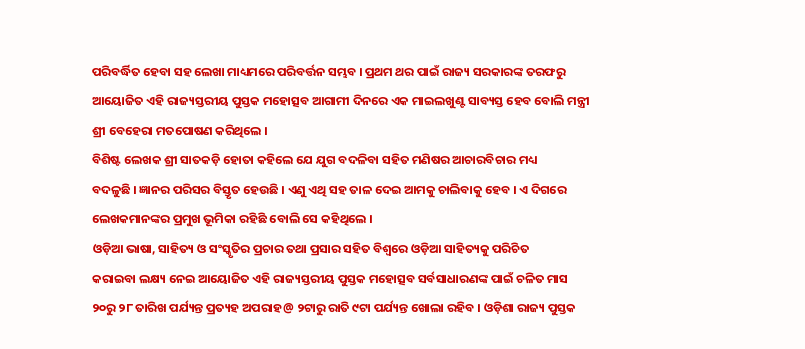ପରିବର୍ଦ୍ଧିତ ହେବା ସହ ଲେଖା ମାଧ୍ୟମରେ ପରିବର୍ତ୍ତନ ସମ୍ଭବ । ପ୍ରଥମ ଥର ପାଇଁ ରାଜ୍ୟ ସରକାରଙ୍କ ତରଫରୁ
ଆୟୋଜିତ ଏହି ରାଜ୍ୟସ୍ତରୀୟ ପୁସ୍ତକ ମହୋତ୍ସବ ଆଗାମୀ ଦିନରେ ଏକ ମାଇଲଖୁଣ୍ଟ ସାବ୍ୟସ୍ତ ହେବ ବୋଲି ମନ୍ତ୍ରୀ
ଶ୍ରୀ ବେହେରା ମତପୋଷଣ କରିଥିଲେ ।
ବିଶିଷ୍ଟ ଲେଖକ ଶ୍ରୀ ସାତକଡ଼ି ହୋତା କହିଲେ ଯେ ଯୁଗ ବଦଳିବା ସହିତ ମଣିଷର ଆଚାରବିଚାର ମଧ୍ୟ
ବଦଳୁଛି । ଜ୍ଞାନର ପରିସର ବିସ୍ତୃତ ହେଉଛି । ଏଣୁ ଏଥି ସହ ତାଳ ଦେଇ ଆମକୁ ଚାଲିବାକୁ ହେବ । ଏ ଦିଗରେ
ଲେଖକମାନଙ୍କର ପ୍ରମୁଖ ଭୂମିକା ରହିଛି ବୋଲି ସେ କହିଥିଲେ ।
ଓଡ଼ିଆ ଭାଷା, ସାହିତ୍ୟ ଓ ସଂସ୍କୃତିର ପ୍ରଚାର ତଥା ପ୍ରସାର ସହିତ ବିଶ୍ୱରେ ଓଡ଼ିଆ ସାହିତ୍ୟକୁ ପରିଚିତ
କରାଇବା ଲକ୍ଷ୍ୟ ନେଇ ଆୟୋଜିତ ଏହି ରାଜ୍ୟସ୍ତରୀୟ ପୁସ୍ତକ ମହୋତ୍ସବ ସର୍ବସାଧାରଣଙ୍କ ପାଇଁ ଚଳିତ ମାସ
୨୦ରୁ ୨୮ ତାରିଖ ପର୍ଯ୍ୟନ୍ତ ପ୍ରତ୍ୟହ ଅପରାହ@ ୨ଟାରୁ ରାତି ୯ଟା ପର୍ଯ୍ୟନ୍ତ ଖୋଲା ରହିବ । ଓଡ଼ିଶା ରାଜ୍ୟ ପୁସ୍ତକ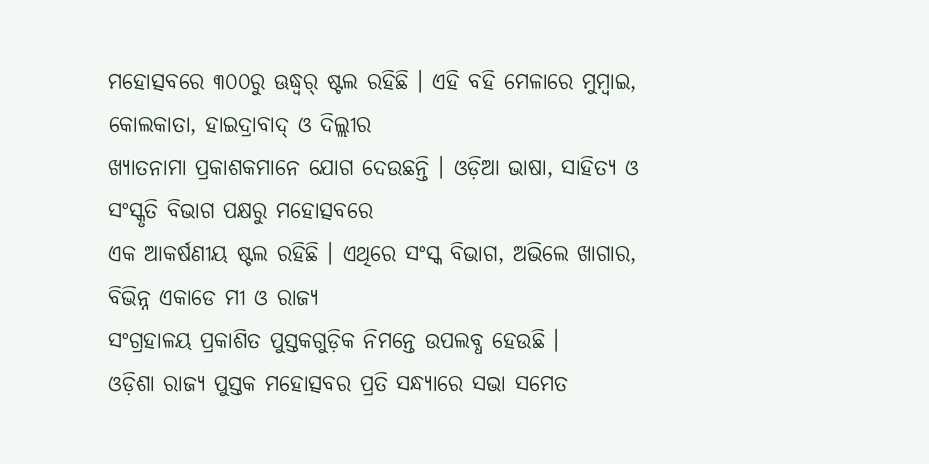ମହୋତ୍ସବରେ ୩୦୦ରୁ ଊଦ୍ଧ୍ୱର୍ ଷ୍ଟଲ ରହିଛି । ଏହି ବହି ମେଳାରେ ମୁମ୍ବାଇ, କୋଲକାତା, ହାଇଦ୍ରାବାଦ୍ ଓ ଦିଲ୍ଲୀର
ଖ୍ୟାତନାମା ପ୍ରକାଶକମାନେ ଯୋଗ ଦେଉଛନ୍ତି । ଓଡ଼ିଆ ଭାଷା, ସାହିତ୍ୟ ଓ ସଂସ୍କୃତି ବିଭାଗ ପକ୍ଷରୁ ମହୋତ୍ସବରେ
ଏକ ଆକର୍ଷଣୀୟ ଷ୍ଟଲ ରହିଛି । ଏଥିରେ ସଂସ୍କ ବିଭାଗ, ଅଭିଲେ ଖାଗାର, ବିଭିନ୍ନ ଏକାଡେ ମୀ ଓ ରାଜ୍ୟ
ସଂଗ୍ରହାଳୟ ପ୍ରକାଶିତ ପୁସ୍ତକଗୁଡ଼ିକ ନିମନ୍ତେ ଉପଲବ୍ଧ ହେଉଛି ।
ଓଡ଼ିଶା ରାଜ୍ୟ ପୁସ୍ତକ ମହୋତ୍ସବର ପ୍ରତି ସନ୍ଧ୍ୟାରେ ସଭା ସମେତ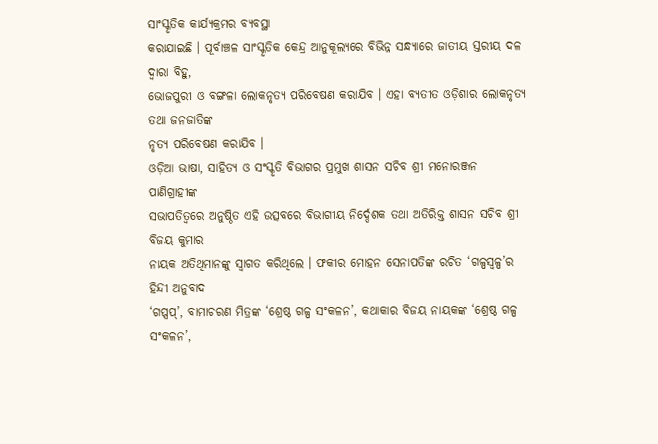ସାଂସ୍କୃତିକ କାର୍ଯ୍ୟକ୍ରମର ବ୍ୟବସ୍ଥା
କରାଯାଇଛି । ପୂର୍ବାଞ୍ଚଳ ସାଂସ୍କୃତିକ କେନ୍ଦ୍ର ଆନୁକୂଲ୍ୟରେ ବିଭିନ୍ନ ସନ୍ଧ୍ୟାରେ ଜାତୀୟ ସ୍ତରୀୟ ଦଳ ଦ୍ୱାରା ବିହୁ,
ଭୋଜପୁରୀ ଓ ବଙ୍ଗଳା ଲୋକନୃତ୍ୟ ପରିବେଷଣ କରାଯିବ । ଏହା ବ୍ୟତୀତ ଓଡ଼ିଶାର ଲୋକନୃତ୍ୟ ତଥା ଜନଜାତିଙ୍କ
ନୃତ୍ୟ ପରିବେଷଣ କରାଯିବ ।
ଓଡ଼ିଆ ଭାଷା, ସାହିତ୍ୟ ଓ ସଂସ୍କୃତି ବିଭାଗର ପ୍ରମୁଖ ଶାସନ ସଚିବ ଶ୍ରୀ ମନୋରଞ୍ଜନ ପାଣିଗ୍ରାହୀଙ୍କ
ସଭାପତିତ୍ୱରେ ଅନୁଷ୍ଠିତ ଏହି ଉତ୍ସବରେ ବିଭାଗୀୟ ନିର୍ଦ୍ଦେଶକ ତଥା ଅତିରିକ୍ତ ଶାସନ ସଚିବ ଶ୍ରୀ ବିଜୟ କୁମାର
ନାୟକ ଅତିଥିମାନଙ୍କୁ ସ୍ୱାଗତ କରିଥିଲେ । ଫକୀର ମୋହନ ସେନାପତିଙ୍କ ରଚିତ ‘ଗଳ୍ପସ୍ୱଳ୍ପ’ର ହିନ୍ଦୀ ଅନୁବାଦ
‘ଗପ୍ସପ୍’, ବାମାଚରଣ ମିତ୍ରଙ୍କ ‘ଶ୍ରେଷ୍ଠ ଗଳ୍ପ ସଂକଳନ’, କଥାକାର ବିଜୟ ନାୟକଙ୍କ ‘ଶ୍ରେଷ୍ଠ ଗଳ୍ପ ସଂକଳନ’,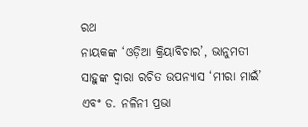ରଥ
ନାୟକଙ୍କ ‘ଓଡ଼ିଆ କ୍ରିୟାବିଚାର’, ଭାନୁମତୀ ସାହୁଙ୍କ ଦ୍ୱାରା ରଚିତ ଉପନ୍ୟାସ ‘ମୀରା ମାଇଁ’ ଏବଂ ଡ. ନଳିନୀ ପ୍ରଭା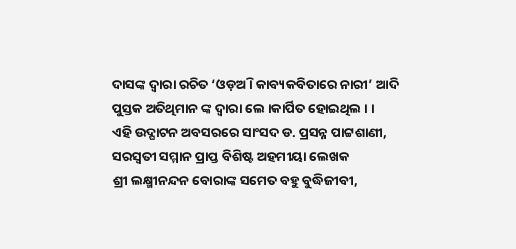ଦାସଙ୍କ ଦ୍ୱାରା ରଚିତ ‘ଓଡ଼ଅି । କାବ୍ୟକବିତାରେ ନାରୀ’ ଆଦି ପୁସ୍ତକ ଅତିଥିମାନ ଙ୍କ ଦ୍ୱାରା ଲେ ।କାର୍ପିତ ହୋଇଥିଲ । ।
ଏହି ଉଦ୍ଘାଟନ ଅବସରରେ ସାଂସଦ ଡ. ପ୍ରସନ୍ନ ପାଟ୍ଟଶାଣୀ, ସରସ୍ୱତୀ ସମ୍ମାନ ପ୍ରାପ୍ତ ବିଶିଷ୍ଟ ଅହମୀୟା ଲେଖକ
ଶ୍ରୀ ଲକ୍ଷ୍ମୀନନ୍ଦନ ବୋରାଙ୍କ ସମେତ ବହୁ ବୁଦ୍ଧିଜୀବୀ,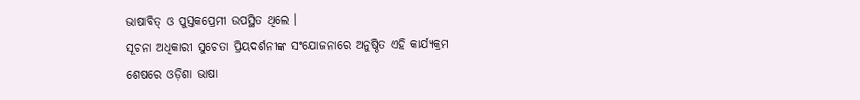ଭାଷାବିତ୍ ଓ ପୁସ୍ତକପ୍ରେମୀ ଉପସ୍ଥିତ ଥିଲେ ।
ସୂଚନା ଅଧିକାରୀ ସୁଚେତା ପ୍ରିୟଦର୍ଶନୀଙ୍କ ସଂଯୋଜନାରେ ଅନୁଷ୍ଠିତ ଏହି କାର୍ଯ୍ୟକ୍ରମ ଶେଷରେ ଓଡ଼ିଶା ଭାଷା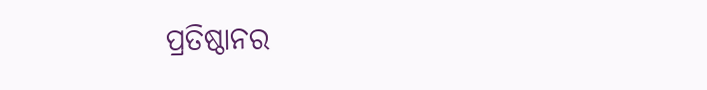ପ୍ରତିଷ୍ଠାନର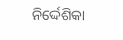ନିର୍ଦ୍ଦେଶିକା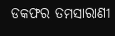ଡକଫର ତମସାରାଣୀ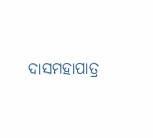ଦାସମହାପାତ୍ର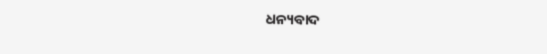ଧନ୍ୟବାଦ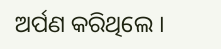ଅର୍ପଣ କରିଥିଲେ ।